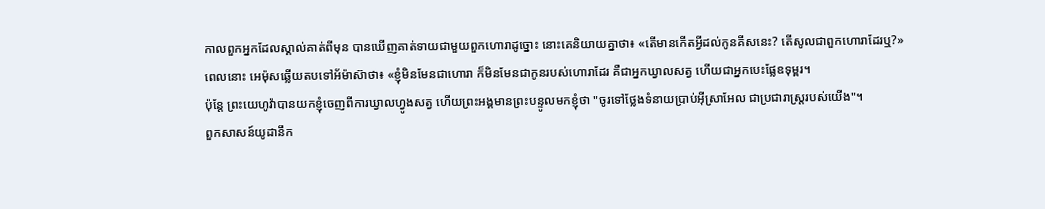កាលពួកអ្នកដែលស្គាល់គាត់ពីមុន បានឃើញគាត់ទាយជាមួយពួកហោរាដូច្នោះ នោះគេនិយាយគ្នាថា៖ «តើមានកើតអ្វីដល់កូនគីសនេះ? តើសូលជាពួកហោរាដែរឬ?»
ពេលនោះ អេម៉ុសឆ្លើយតបទៅអ័ម៉ាស៊ាថា៖ «ខ្ញុំមិនមែនជាហោរា ក៏មិនមែនជាកូនរបស់ហោរាដែរ គឺជាអ្នកឃ្វាលសត្វ ហើយជាអ្នកបេះផ្លែឧទុម្ពរ។
ប៉ុន្ដែ ព្រះយេហូវ៉ាបានយកខ្ញុំចេញពីការឃ្វាលហ្វូងសត្វ ហើយព្រះអង្គមានព្រះបន្ទូលមកខ្ញុំថា "ចូរទៅថ្លែងទំនាយប្រាប់អ៊ីស្រាអែល ជាប្រជារាស្ត្ររបស់យើង"។
ពួកសាសន៍យូដានឹក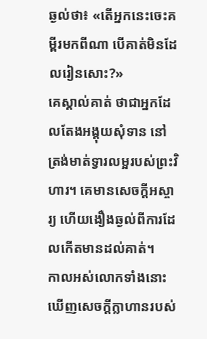ឆ្ងល់ថា៖ «តើអ្នកនេះចេះគម្ពីរមកពីណា បើគាត់មិនដែលរៀនសោះ?»
គេស្គាល់គាត់ ថាជាអ្នកដែលតែងអង្គុយសុំទាន នៅត្រង់មាត់ទ្វារលម្អរបស់ព្រះវិហារ។ គេមានសេចក្តីអស្ចារ្យ ហើយងឿងឆ្ងល់ពីការដែលកើតមានដល់គាត់។
កាលអស់លោកទាំងនោះ ឃើញសេចក្ដីក្លាហានរបស់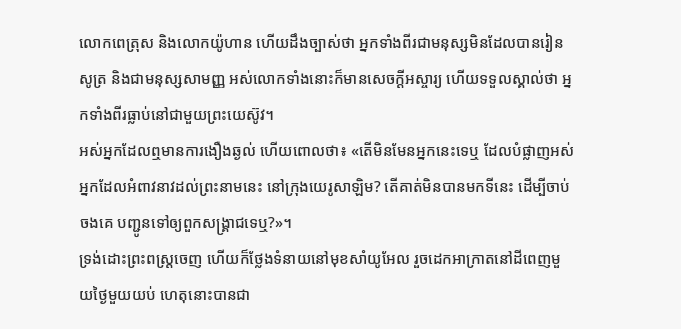លោកពេត្រុស និងលោកយ៉ូហាន ហើយដឹងច្បាស់ថា អ្នកទាំងពីរជាមនុស្សមិនដែលបានរៀនសូត្រ និងជាមនុស្សសាមញ្ញ អស់លោកទាំងនោះក៏មានសេចក្ដីអស្ចារ្យ ហើយទទួលស្គាល់ថា អ្នកទាំងពីរធ្លាប់នៅជាមួយព្រះយេស៊ូវ។
អស់អ្នកដែលឮមានការងឿងឆ្ងល់ ហើយពោលថា៖ «តើមិនមែនអ្នកនេះទេឬ ដែលបំផ្លាញអស់អ្នកដែលអំពាវនាវដល់ព្រះនាមនេះ នៅក្រុងយេរូសាឡិម? តើគាត់មិនបានមកទីនេះ ដើម្បីចាប់ចងគេ បញ្ជូនទៅឲ្យពួកសង្គ្រាជទេឬ?»។
ទ្រង់ដោះព្រះពស្ត្រចេញ ហើយក៏ថ្លែងទំនាយនៅមុខសាំយូអែល រួចដេកអាក្រាតនៅដីពេញមួយថ្ងៃមួយយប់ ហេតុនោះបានជា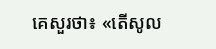គេសួរថា៖ «តើសូល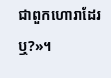ជាពួកហោរាដែរឬ?»។